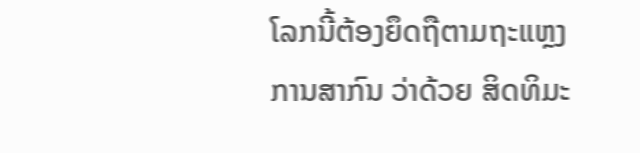ໂລກນີ້ຕ້ອງຍຶດຖືຕາມຖະແຫຼງການສາກົນ ວ່າດ້ວຍ ສິດທິມະ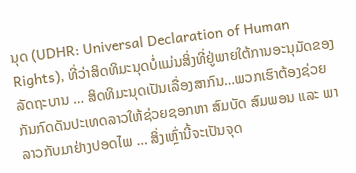ນຸດ (UDHR: Universal Declaration of Human Rights), ທີ່ວ່າສິດທິມະນຸດບໍ່ແມ່ນສິ່ງທີ່ຢູ່ພາຍໃຕ້ການອະນຸມັດຂອງລັດຖະບານ … ສິດທິມະນຸດເປັນເລື່ອງສາກົນ…ພວກເຮົາຕ້ອງຊ່ວຍກັນກົດດັນປະເທດລາວໃຫ້ຊ່ວຍຊອກຫາ ສົມບັດ ສົມພອນ ແລະ ພາລາວກັບມາຢ່າງປອດໄພ … ສິ່ງເຫຼົ່ານີ້ຈະເປັນຈຸດ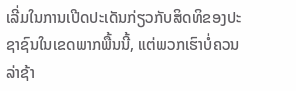ເລີ່ມໃນການເປີດປະເດັນກ່ຽວກັບສິດທິຂອງປະຊາຊົນໃນເຂດພາກພື້ນນີ້, ແຕ່ພວກເຮົາບໍ່ຄວນລ່າຊ້າ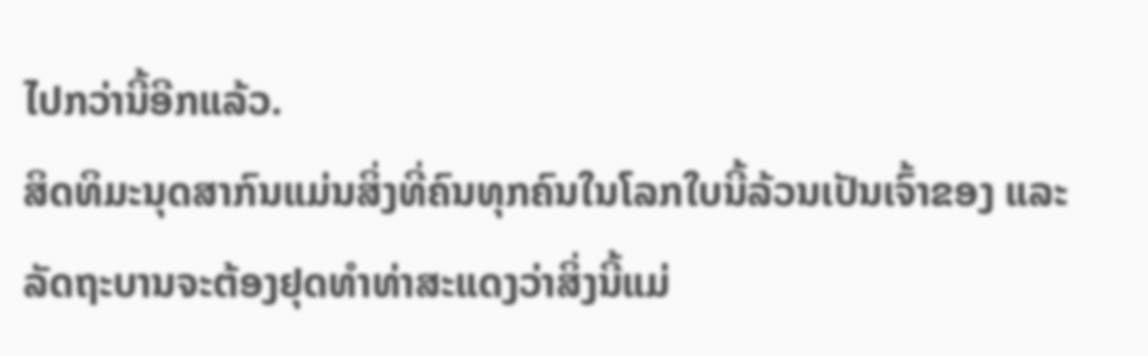ໄປກວ່ານີ້ອີກແລ້ວ.
ສິດທິມະນຸດສາກົນແມ່ນສິ່ງທີ່ຄົນທຸກຄົນໃນໂລກໃບນີ້ລ້ວນເປັນເຈົ້າຂອງ ແລະ ລັດຖະບານຈະຕ້ອງຢຸດທຳທ່າສະແດງວ່າສິ່ງນີ້ແມ່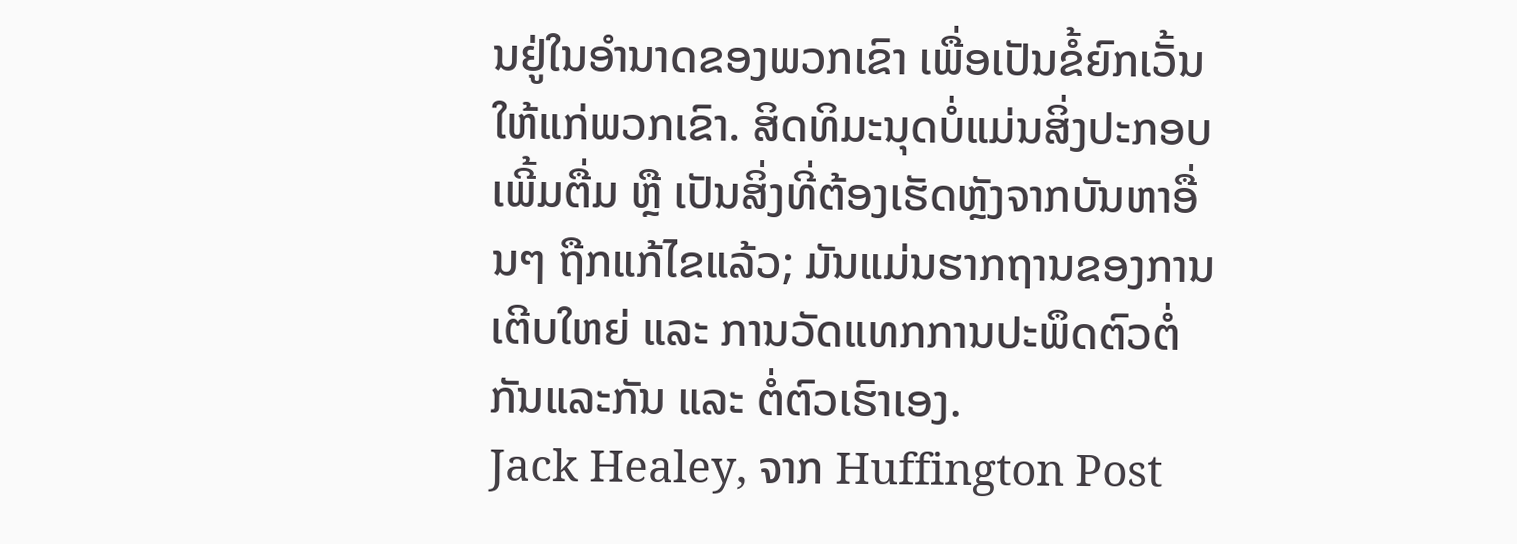ນຢູ່ໃນອຳນາດຂອງພວກເຂົາ ເພື່ອເປັນຂໍ້ຍົກເວັ້ນໃຫ້ແກ່ພວກເຂົາ. ສິດທິມະນຸດບໍ່ແມ່ນສິ່ງປະກອບເພີ້ມຕື່ມ ຫຼື ເປັນສິ່ງທີ່ຕ້ອງເຮັດຫຼັງຈາກບັນຫາອື່ນໆ ຖືກແກ້ໄຂແລ້ວ; ມັນແມ່ນຮາກຖານຂອງການເຕີບໃຫຍ່ ແລະ ການວັດແທກການປະພຶດຕົວຕໍ່ກັນແລະກັນ ແລະ ຕໍ່ຕົວເຮົາເອງ.
Jack Healey, ຈາກ Huffington Post